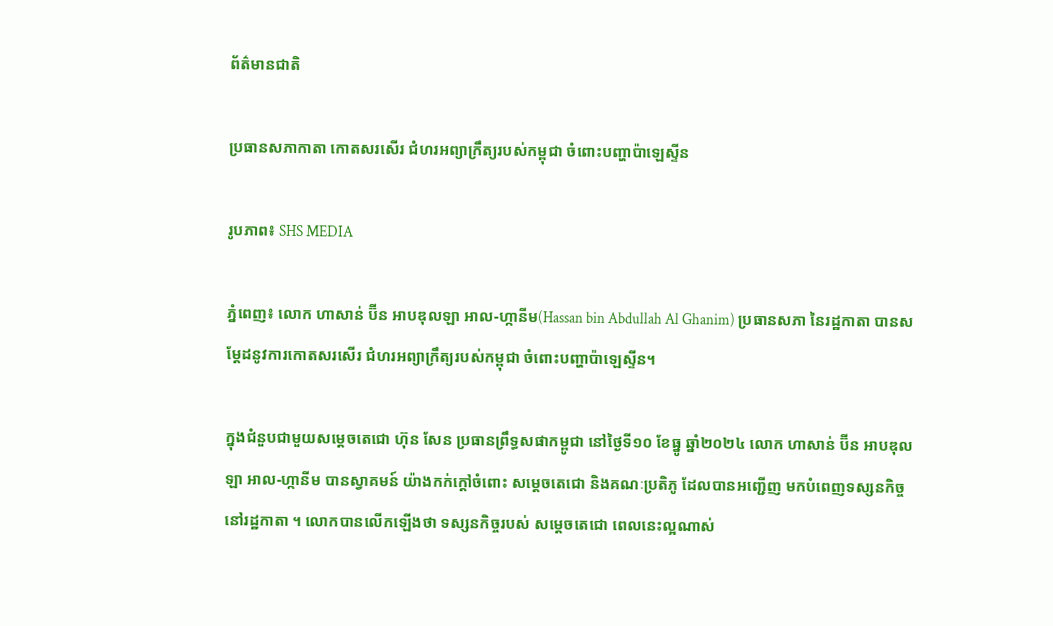ព័ត៌មានជាតិ

ប្រធានសភាកាតា កោតសរសើរ ជំហរអព្យាក្រឹត្យរបស់កម្ពុជា ចំពោះបញ្ហាប៉ាឡេស្ទីន

រូបភាព៖ SHS MEDIA

ភ្នំពេញ៖ លោក ហាសាន់ ប៊ីន អាបឌុលឡា អាល-ហ្កានីម(Hassan bin Abdullah Al Ghanim) ប្រធានសភា នៃរដ្ឋកាតា បានសម្ដែដនូវការកោតសរសើរ ជំហរអព្យាក្រឹត្យរបស់កម្ពុជា ចំពោះបញ្ហាប៉ាឡេស្ទីន។

ក្នុងជំនួបជាមួយសម្ដេចតេជោ ហ៊ុន សែន ប្រធានព្រឹទ្ធសផាកម្ពូជា នៅថ្ងៃទី១០ ខែធ្នូ ឆ្នាំ២០២៤ លោក ហាសាន់ ប៊ីន អាបឌុលឡា អាល-ហ្កានីម បានស្វាគមន៍ យ៉ាងកក់ក្ដៅចំពោះ សម្ដេចតេជោ និងគណៈប្រតិភូ ដែលបានអញ្ជើញ មកបំពេញទស្សនកិច្ច នៅរដ្ឋកាតា ។ លោកបានលើកឡើងថា ទស្សនកិច្ចរបស់ សម្តេចតេជោ ពេលនេះល្អណាស់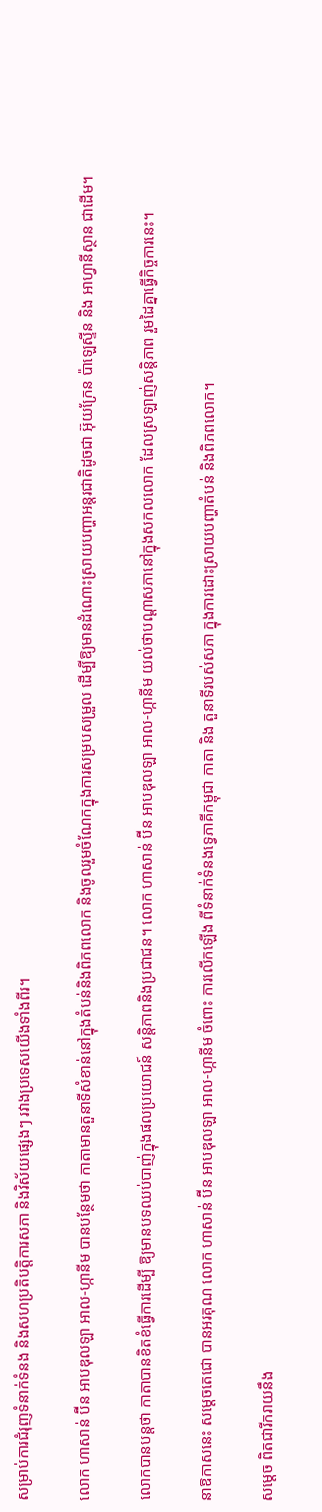សម្រាប់ការជំរុញទំនាក់ទំនង និងសហប្រតិបត្តិការសភា និងវិស័យផ្សេងៗ រវាងប្រទេសយើងទាំងពីរ។

លោក ហាសាន់ ប៊ីន អាបឌុលឡា អាល-ហ្កានីម បានបន្ថែមថា កាតាមានតួនាទីសំខាន់នៅក្នុងតំបន់និងពិភពលោក និងចូលរួមចំណែកក្នុងការសម្របសម្រួល ដើម្បីឱ្យមានដំណោះស្រាយបញ្ហាអន្តរជាតិដូចជា អ៊ុយក្រែន ប៉ាឡេស្ទីន និង អាហ្វានីស្ថាន ជាដើម។

លោកបានបន្តថា កាតាបានខិតខំធ្វើការដើម្បី ឱ្យមានបទឈប់បាញ់ក្នុងផលប្រយោជន៍ សន្តិភាពនិងប្រជាជន។ លោក ហាសាន់ ប៊ីន អាបឌុលឡា អាល-ហ្កានីម យល់ថាបណ្តាសភានៅក្នុងសកលលោក ដែលស្រឡាញ់សន្តិភាព រួមដៃគ្នាធ្វើកិច្ចការនេះ។

នាឱកាសនេះ សម្តេចតេជោ បានអរគុណ លោក ហាសាន់ ប៊ីន អាបឌុលឡា អាល-ហ្កានីម ចំពោះ ការលើកឡើង ពីទំនាក់ទំនងទ្វេភាគីកម្ពុជា កាតា និង តួនាទីរបស់សភា ក្នុងការដោះស្រាយបញ្ហាតំបន់ និងពិភពលោក។

សម្តេច ពិតជារីករាយនឹង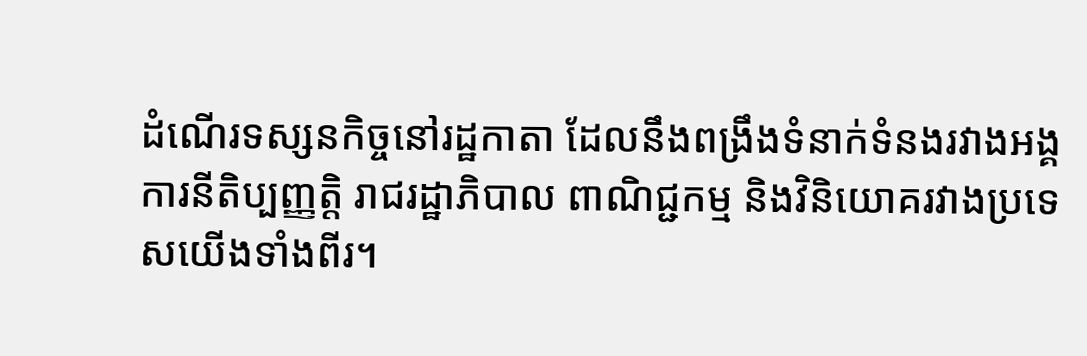ដំណើរទស្សនកិច្ចនៅរដ្ឋកាតា ដែលនឹងពង្រឹងទំនាក់ទំនងរវាងអង្គការនីតិប្បញ្ញត្តិ រាជរដ្ឋាភិបាល ពាណិជ្ជកម្ម និងវិនិយោគរវាងប្រទេសយើងទាំងពីរ។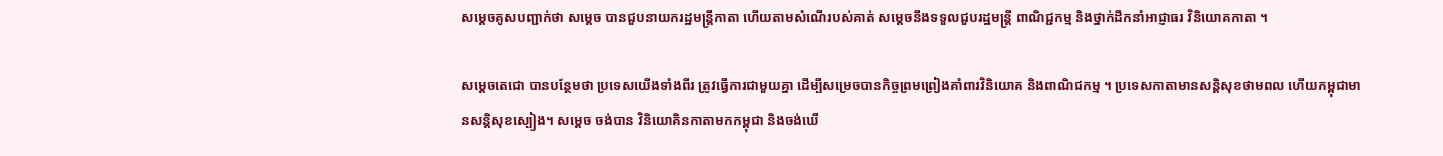សម្តេចគូសបញ្ជាក់ថា សម្តេច បានជួបនាយករដ្ឋមន្ត្រីកាតា ហើយតាមសំណើរបស់គាត់ សម្តេចនឹងទទួលជួបរដ្ឋមន្ត្រី ពាណិជ្ជកម្ម និងថ្នាក់ដឹកនាំអាជ្ញាធរ វិនិយោគកាតា ។

សម្តេចតេជោ បានបន្ថែមថា ប្រទេសយើងទាំងពីរ ត្រូវធ្វើការជាមួយគ្នា ដើម្បីសម្រេចបានកិច្ចព្រមព្រៀងគាំពារវិនិយោគ និងពាណិជកម្ម ។ ប្រទេសកាតាមានសន្តិសុខថាមពល ហើយកម្ពុជាមានសន្តិសុខស្បៀង។ សម្តេច ចង់បាន វិនិយោគិនកាតាមកកម្ពុជា និងចង់ឃើ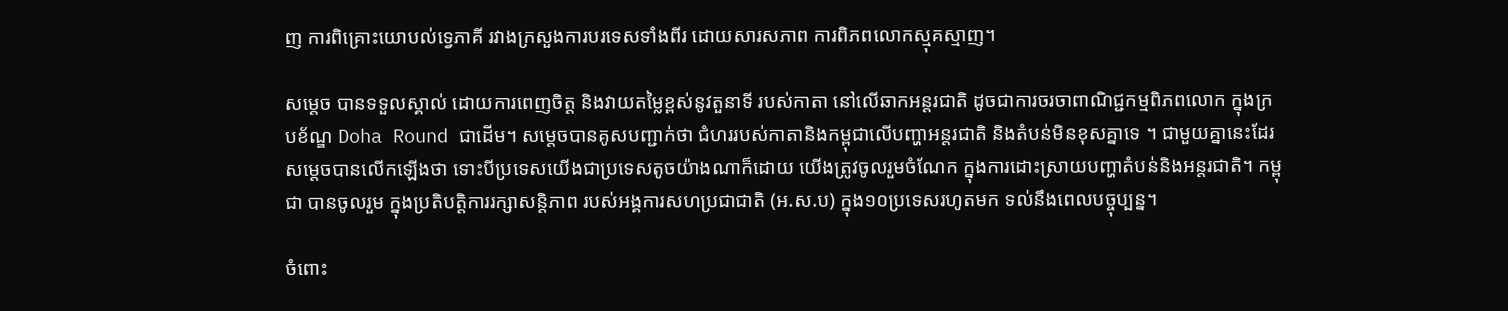ញ ការពិគ្រោះយោបល់ទ្វេភាគី រវាងក្រសួងការបរទេសទាំងពីរ ដោយសារសភាព ការពិភពលោកស្មុគស្មាញ។

សម្តេច បានទទួលស្គាល់ ដោយការពេញចិត្ត និងវាយតម្លៃខ្ពស់នូវតួនាទី របស់កាតា នៅលើឆាកអន្តរជាតិ ដូចជាការចរចាពាណិជ្ជកម្មពិភពលោក ក្នុងក្របខ័ណ្ឌ Doha Round ជាដើម។ សម្តេចបានគូសបញ្ជាក់ថា ជំហររបស់កាតានិងកម្ពុជាលើបញ្ហាអន្តរជាតិ និងតំបន់មិនខុសគ្នាទេ ។ ជាមួយគ្នានេះដែរ សម្តេចបានលើកឡើងថា ទោះបីប្រទេសយើងជាប្រទេសតូចយ៉ាងណាក៏ដោយ យើងត្រូវចូលរួមចំណែក ក្នុងការដោះស្រាយបញ្ហាតំបន់និងអន្តរជាតិ។ កម្ពុជា បានចូលរួម ក្នុងប្រតិបត្តិការរក្សាសន្តិភាព របស់អង្គការសហប្រជាជាតិ (អ.ស.ប) ក្នុង១០ប្រទេសរហូតមក ទល់នឹងពេលបច្ចុប្បន្ន។

ចំពោះ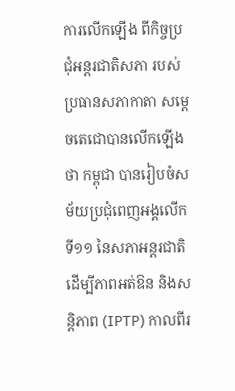ការលើកឡើង ពីកិច្ចប្រជុំអន្តរជាតិសភា របស់ប្រធានសភាកាតា សម្តេចតេជោបានលើកឡើងថា កម្ពុជា បានរៀបចំសម័យប្រជុំពេញអង្គលើកទី១១ នៃសភាអន្តរជាតិដើម្បីភាពអត់ឱន និងសន្តិភាព (IPTP) កាលពីរ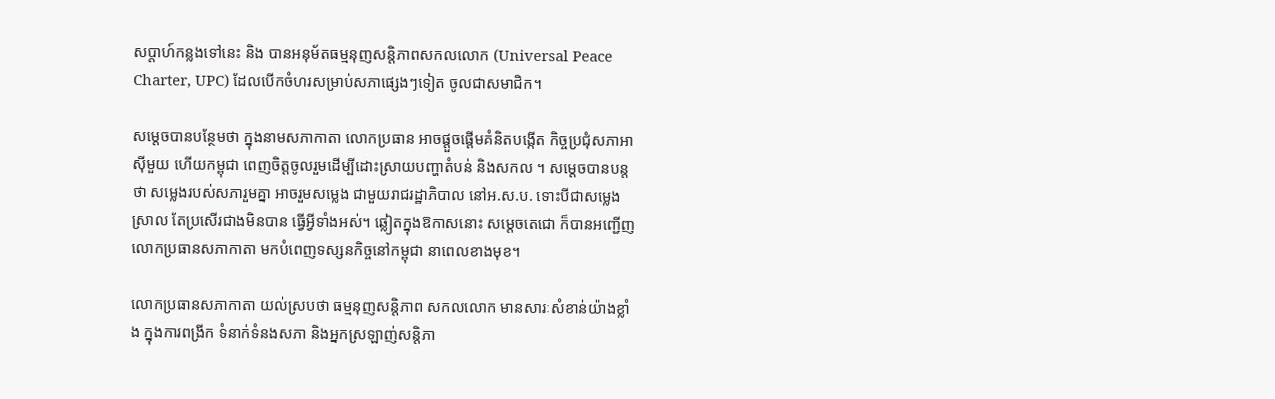សប្តាហ៍កន្លងទៅនេះ និង បានអនុម័តធម្មនុញសន្តិភាពសកលលោក (Universal Peace Charter, UPC) ដែលបើកចំហរសម្រាប់សភាផ្សេងៗទៀត ចូលជាសមាជិក។

សម្តេចបានបន្ថែមថា ក្នុងនាមសភាកាតា លោកប្រធាន អាចផ្តួចផ្តើមគំនិតបង្កើត កិច្ចប្រជុំសភាអាស៊ីមួយ ហើយកម្ពុជា ពេញចិត្តចូលរួមដើម្បីដោះស្រាយបញ្ហាតំបន់ និងសកល ។ សម្តេចបានបន្តថា សម្លេងរបស់សភារួមគ្នា អាចរួមសម្លេង ជាមួយរាជរដ្ឋាភិបាល នៅអ.ស.ប. ទោះបីជាសម្លេងស្រាល តែប្រសើរជាងមិនបាន ធ្វើអ្វីទាំងអស់។ ឆ្លៀតក្នុងឱកាសនោះ សម្តេចតេជោ ក៏បានអញ្ជើញ លោកប្រធានសភាកាតា មកបំពេញទស្សនកិច្ចនៅកម្ពុជា នាពេលខាងមុខ។

លោកប្រធានសភាកាតា យល់ស្របថា ធម្មនុញសន្តិភាព សកលលោក មានសារៈសំខាន់យ៉ាងខ្លាំង ក្នុងការពង្រីក ទំនាក់ទំនងសភា និងអ្នកស្រឡាញ់សន្តិភា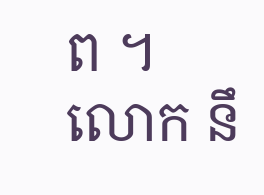ព ។ លោក នឹ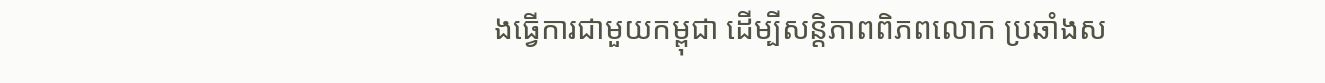ងធ្វើការជាមួយកម្ពុជា ដើម្បីសន្តិភាពពិភពលោក ប្រឆាំងស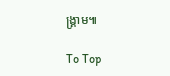ង្គ្រាម៕

To Top